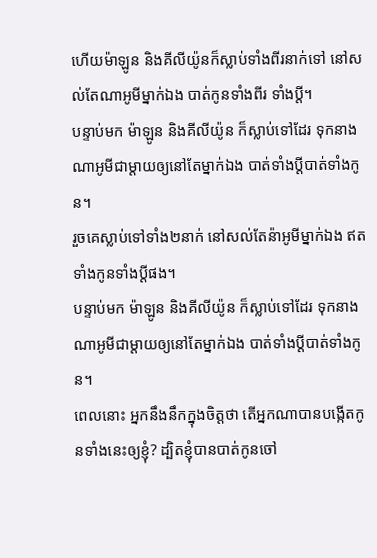ហើយម៉ាឡូន និងគីលីយ៉ូនក៏ស្លាប់ទាំងពីរនាក់ទៅ នៅសល់តែណាអូមីម្នាក់ឯង បាត់កូនទាំងពីរ ទាំងប្តី។
បន្ទាប់មក ម៉ាឡូន និងគីលីយ៉ូន ក៏ស្លាប់ទៅដែរ ទុកនាងណាអូមីជាម្ដាយឲ្យនៅតែម្នាក់ឯង បាត់ទាំងប្ដីបាត់ទាំងកូន។
រួចគេស្លាប់ទៅទាំង២នាក់ នៅសល់តែន៉ាអូមីម្នាក់ឯង ឥតទាំងកូនទាំងប្ដីផង។
បន្ទាប់មក ម៉ាឡូន និងគីលីយ៉ូន ក៏ស្លាប់ទៅដែរ ទុកនាងណាអូមីជាម្តាយឲ្យនៅតែម្នាក់ឯង បាត់ទាំងប្ដីបាត់ទាំងកូន។
ពេលនោះ អ្នកនឹងនឹកក្នុងចិត្តថា តើអ្នកណាបានបង្កើតកូនទាំងនេះឲ្យខ្ញុំ? ដ្បិតខ្ញុំបានបាត់កូនចៅ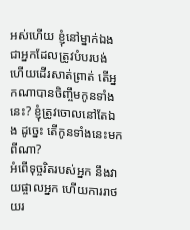អស់ហើយ ខ្ញុំនៅម្នាក់ឯង ជាអ្នកដែលត្រូវបំបរបង់ ហើយដើរសាត់ព្រាត់ តើអ្នកណាបានចិញ្ចឹមកូនទាំងនេះ? ខ្ញុំត្រូវចោលនៅតែឯង ដូច្នេះ តើកូនទាំងនេះមកពីណា?
អំពើទុច្ចរិតរបស់អ្នក នឹងវាយផ្ចាលអ្នក ហើយការរាថយរ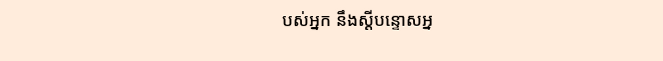បស់អ្នក នឹងស្ដីបន្ទោសអ្ន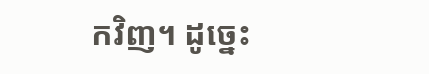កវិញ។ ដូច្នេះ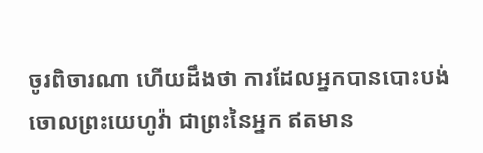ចូរពិចារណា ហើយដឹងថា ការដែលអ្នកបានបោះបង់ចោលព្រះយេហូវ៉ា ជាព្រះនៃអ្នក ឥតមាន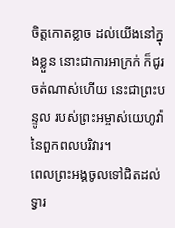ចិត្តកោតខ្លាច ដល់យើងនៅក្នុងខ្លួន នោះជាការអាក្រក់ ក៏ជូរចត់ណាស់ហើយ នេះជាព្រះបន្ទូល របស់ព្រះអម្ចាស់យេហូវ៉ានៃពួកពលបរិវារ។
ពេលព្រះអង្គចូលទៅជិតដល់ទ្វារ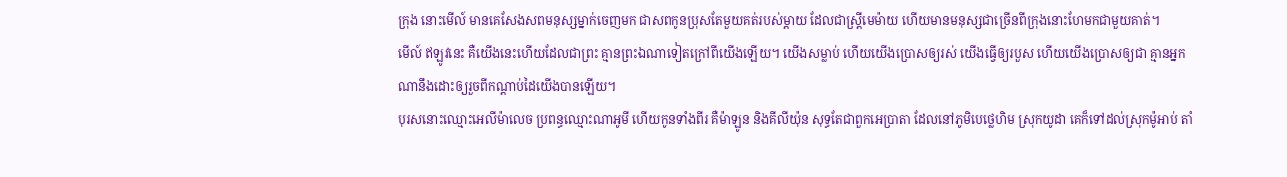ក្រុង នោះមើល៍ មានគេសែងសពមនុស្សម្នាក់ចេញមក ជាសពកូនប្រុសតែមួយគត់របស់ម្តាយ ដែលជាស្រ្ដីមេម៉ាយ ហើយមានមនុស្សជាច្រើនពីក្រុងនោះហែមកជាមួយគាត់។
មើល៍ ឥឡូវនេះ គឺយើងនេះហើយដែលជាព្រះ គ្មានព្រះឯណាទៀតក្រៅពីយើងឡើយ។ យើងសម្លាប់ ហើយយើងប្រោសឲ្យរស់ យើងធ្វើឲ្យរបួស ហើយយើងប្រោសឲ្យជា គ្មានអ្នកណានឹងដោះឲ្យរួចពីកណ្ដាប់ដៃយើងបានឡើយ។
បុរសនោះឈ្មោះអេលីម៉ាលេច ប្រពន្ធឈ្មោះណាអូមី ហើយកូនទាំងពីរ គឺម៉ាឡូន និងគីលីយ៉ុន សុទ្ធតែជាពួកអេប្រាតា ដែលនៅភូមិបេថ្លេហិម ស្រុកយូដា គេក៏ទៅដល់ស្រុកម៉ូអាប់ តាំ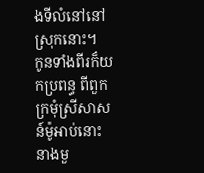ងទីលំនៅនៅស្រុកនោះ។
កូនទាំងពីរក៏យកប្រពន្ធ ពីពួកក្រមុំស្រីសាសន៍ម៉ូអាប់នោះ នាងមួ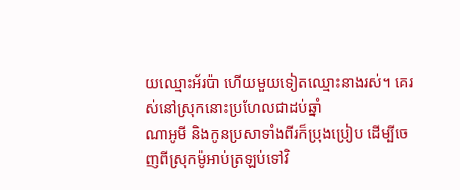យឈ្មោះអ័រប៉ា ហើយមួយទៀតឈ្មោះនាងរស់។ គេរស់នៅស្រុកនោះប្រហែលជាដប់ឆ្នាំ
ណាអូមី និងកូនប្រសាទាំងពីរក៏ប្រុងប្រៀប ដើម្បីចេញពីស្រុកម៉ូអាប់ត្រឡប់ទៅវិ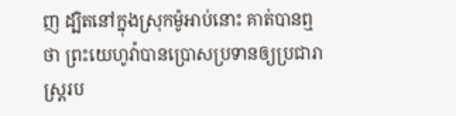ញ ដ្បិតនៅក្នុងស្រុកម៉ូអាប់នោះ គាត់បានឮថា ព្រះយេហូវ៉ាបានប្រោសប្រទានឲ្យប្រជារាស្ត្ររប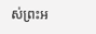ស់ព្រះអ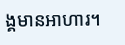ង្គមានអាហារ។